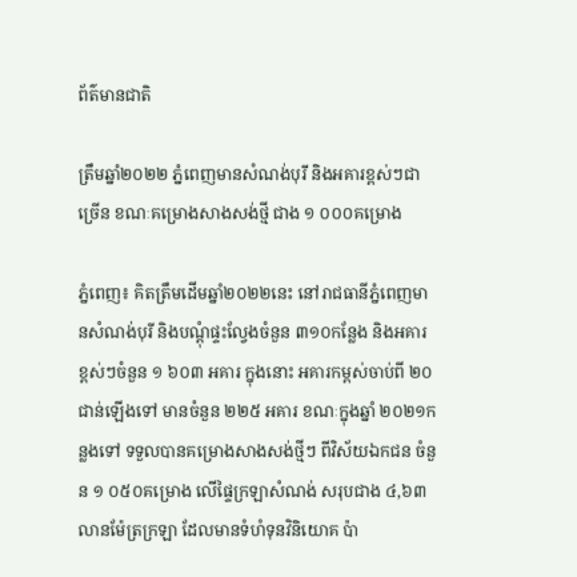ព័ត៌មានជាតិ

ត្រឹមឆ្នាំ២០២២ ភ្នំពេញមានសំណង់បុរី និងអគារខ្ពស់ៗជាច្រើន ខណៈគម្រោងសាងសង់ថ្មី ជាង ១ ០០០គម្រោង

ភ្នំពេញ៖ គិតត្រឹមដើមឆ្នាំ២០២២នេះ នៅរាជធានីភ្នំពេញមានសំណង់បុរី និងបណ្ដុំផ្ទះល្វែងចំនួន ៣១០កន្លែង និងអគារខ្ពស់ៗចំនួន ១ ៦០៣ អគារ ក្នុងនោះ អគារកម្ពស់ចាប់ពី ២០ជាន់ឡើងទៅ មានចំនួន ២២៥ អគារ ខណៈក្នុងឆ្នាំ ២០២១កន្លងទៅ ទទួលបានគម្រោងសាងសង់ថ្មីៗ ពីវិស័យឯកជន ចំនួន ១ ០៥០គម្រោង លើផ្ទៃក្រឡាសំណង់ សរុបជាង ៤,៦៣ លានម៉ែត្រក្រឡា ដែលមានទំហំទុនវិនិយោគ ប៉ា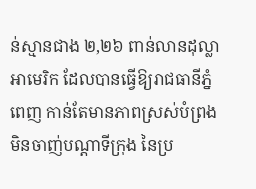ន់ស្មានជាង ២,២៦ ពាន់លានដុល្លាអាមេរិក ដែលបានធ្វើឱ្យរាជធានីភ្នំពេញ កាន់តែមានភាពស្រស់បំព្រង មិនចាញ់បណ្តាទីក្រុង នៃប្រ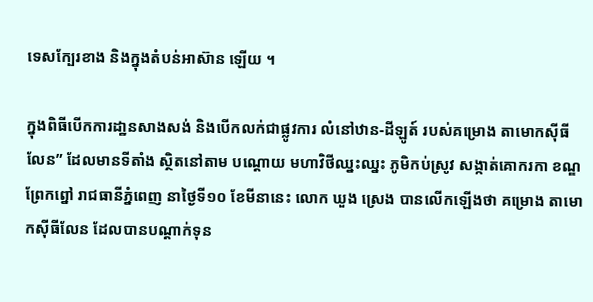ទេសក្បែរខាង និងក្នុងតំបន់អាស៊ាន ឡើយ ។

ក្នុងពិធីបើកការដា្ឋនសាងសង់ និងបើកលក់ជាផ្លូវការ លំនៅឋាន-ដីឡូត៍ របស់គម្រោង តាមោកស៊ីធីលែន” ដែលមានទីតាំង ស្ថិតនៅតាម បណ្តោយ មហាវិថីឈ្នះឈ្នះ ភូមិកប់ស្រូវ សង្កាត់គោករកា ខណ្ឌព្រែកព្នៅ រាជធានីភ្នំពេញ នាថ្ងៃទី១០ ខែមីនានេះ លោក ឃួង ស្រេង បានលើកឡើងថា គម្រោង តាមោកស៊ីធីលែន ដែលបានបណ្តាក់ទុន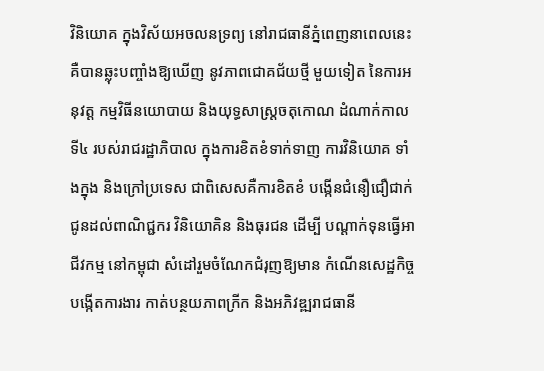វិនិយោគ ក្នុងវិស័យអចលនទ្រព្យ នៅរាជធានីភ្នំពេញនាពេលនេះ គឺបានឆ្លុះបញ្ចាំងឱ្យឃើញ នូវភាពជោគជ័យថ្មី មួយទៀត នៃការអនុវត្ត កម្មវិធីនយោបាយ និងយុទ្ធសាស្ត្រចតុកោណ ដំណាក់កាលទី៤ របស់រាជរដ្ឋាភិបាល ក្នុងការខិតខំទាក់ទាញ ការវិនិយោគ ទាំងក្នុង និងក្រៅប្រទេស ជាពិសេសគឺការខិតខំ បង្កើនជំនឿជឿជាក់ ជូនដល់ពាណិជ្ជករ វិនិយោគិន និងធុរជន ដើម្បី បណ្តាក់ទុនធ្វើអាជីវកម្ម នៅកម្ពុជា សំដៅរួមចំណែកជំរុញឱ្យមាន កំណើនសេដ្ឋកិច្ច បង្កើតការងារ កាត់បន្ថយភាពក្រីក និងអភិវឌ្ឍរាជធានី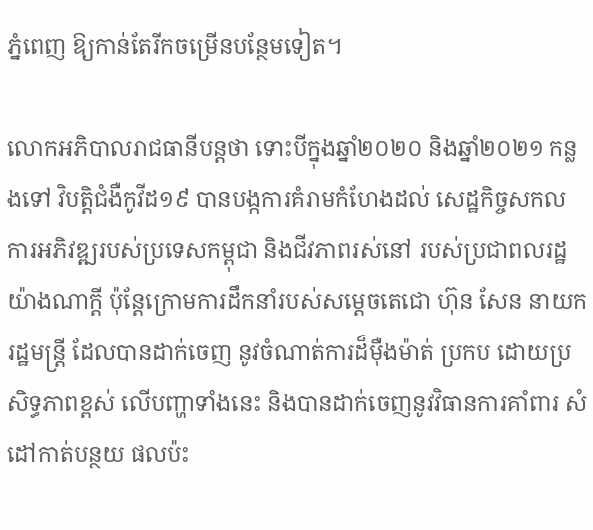ភ្នំពេញ ឱ្យកាន់តែរីកចម្រើនបន្ថែមទៀត។

លោកអភិបាលរាជធានីបន្តថា ទោះបីក្នុងឆ្នាំ២០២០ និងឆ្នាំ២០២១ កន្លងទៅ វិបត្តិជំងឺកូវីដ១៩ បានបង្កការគំរាមកំហែងដល់ សេដ្ឋកិច្ចសកល ការអភិវឌ្ឍរបស់ប្រទេសកម្ពុជា និងជីវភាពរស់នៅ របស់ប្រជាពលរដ្ឋយ៉ាងណាក្តី ប៉ុន្តែក្រោមការដឹកនាំរបស់សម្តេចតេជោ ហ៊ុន សែន នាយករដ្ឋមន្ត្រី ដែលបានដាក់ចេញ នូវចំណាត់ការដ៏ម៉ឺងម៉ាត់ ប្រកប ដោយប្រសិទ្ធភាពខ្ពស់ លើបញ្ហាទាំងនេះ និងបានដាក់ចេញនូវវិធានការគាំពារ សំដៅកាត់បន្ថយ ផលប៉ះ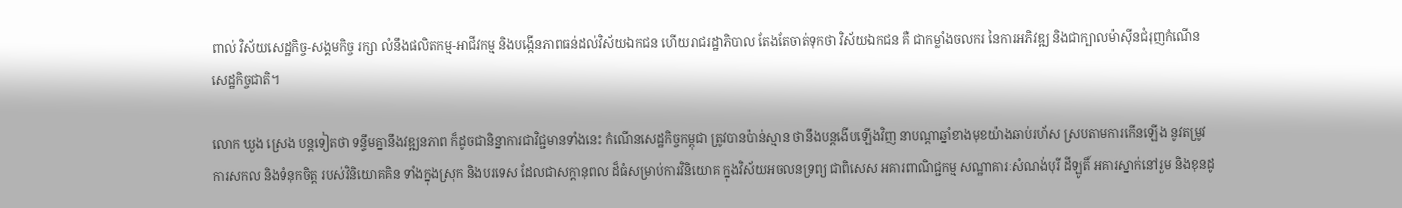ពាល់ វិស័យសេដ្ឋកិច្ច-សង្គមកិច្ច រក្សា លំនឹងផលិតកម្ម-អាជីវកម្ម និងបង្កើនភាពធន់ដល់វិស័យឯកជន ហើយរាជរដ្ឋាភិបាល តែងតែចាត់ទុកថា វិស័យឯកជន គឺ ជាកម្លាំងចលករ នៃការអភិវឌ្ឍ និងជាក្បាលម៉ាស៊ីនជំរុញកំណើនសេដ្ឋកិច្ចជាតិ។

លោក ឃួង ស្រេង បន្តទៀតថា ទន្ទឹមគ្នានឹងវឌ្ឍនភាព ក៏ដូចជានិន្នាការជាវិជ្ជមានទាំងនេះ កំណើនសេដ្ឋកិច្ចកម្ពុជា ត្រូវបានប៉ាន់ស្មាន ថានឹងបន្តងើបឡើងវិញ នាបណ្ដាឆ្នាំខាងមុខយ៉ាងឆាប់រហ័ស ស្របតាមការកើនឡើង នូវតម្រូវការសកល និងទំនុកចិត្ត របស់វិនិយោគគិន ទាំងក្នុងស្រុក និងបរទេស ដែលជាសក្តានុពល ដ៏ធំសម្រាប់ការវិនិយោគ ក្នុងវិស័យអចលនទ្រព្យ ជាពិសេស អគារពាណិជ្ជកម្ម សណ្ឋាគារៈសំណង់បុរី ដីឡូតិ៍ អគារស្នាក់នៅរួម និងខុនដូ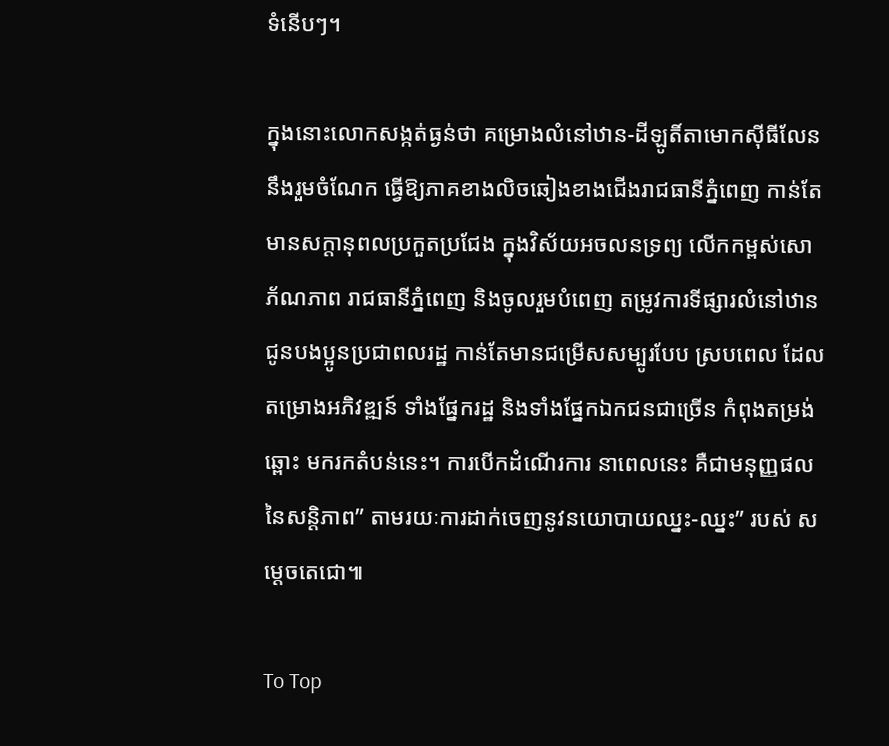ទំនើបៗ។

ក្នុងនោះលោកសង្កត់ធ្ងន់ថា គម្រោងលំនៅឋាន-ដីឡូតិ៍តាមោកស៊ីធីលែន នឹងរួមចំណែក ធ្វើឱ្យភាគខាងលិចឆៀងខាងជើងរាជធានីភ្នំពេញ កាន់តែមានសក្តានុពលប្រកួតប្រជែង ក្នុងវិស័យអចលនទ្រព្យ លើកកម្ពស់សោភ័ណភាព រាជធានីភ្នំពេញ និងចូលរួមបំពេញ តម្រូវការទីផ្សារលំនៅឋាន ជូនបងប្អូនប្រជាពលរដ្ឋ កាន់តែមានជម្រើសសម្បូរបែប ស្របពេល ដែលតម្រោងអភិវឌ្ឍន៍ ទាំងផ្នែករដ្ឋ និងទាំងផ្នែកឯកជនជាច្រើន កំពុងតម្រង់ឆ្ពោះ មករកតំបន់នេះ។ ការបើកដំណើរការ នាពេលនេះ គឺជាមនុញ្ញផលនៃសន្តិភាព” តាមរយៈការដាក់ចេញនូវនយោបាយឈ្នះ-ឈ្នះ” របស់ សម្តេចតេជោ៕

To Top